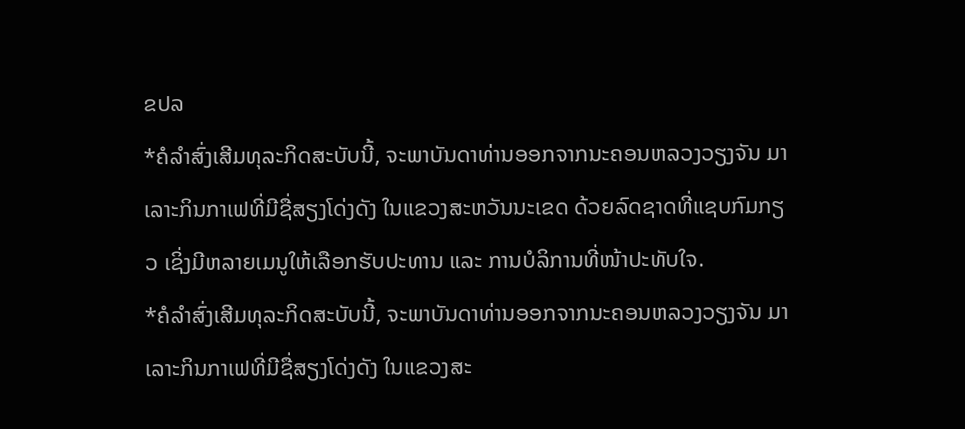ຂປລ
*ຄໍລໍາສົ່ງເສີມທຸລະກິດສະບັບນີ້, ຈະພາບັນດາທ່ານອອກຈາກນະຄອນຫລວງວຽງຈັນ ມາເລາະກິນກາເຟທີ່ມີຊື່ສຽງໂດ່ງດັງ ໃນແຂວງສະຫວັນນະເຂດ ດ້ວຍລົດຊາດທີ່ແຊບກົມກຽວ ເຊິ່ງມີຫລາຍເມນູໃຫ້ເລືອກຮັບປະທານ ແລະ ການບໍລິການທີ່ໜ້າປະທັບໃຈ.
*ຄໍລໍາສົ່ງເສີມທຸລະກິດສະບັບນີ້, ຈະພາບັນດາທ່ານອອກຈາກນະຄອນຫລວງວຽງຈັນ ມາເລາະກິນກາເຟທີ່ມີຊື່ສຽງໂດ່ງດັງ ໃນແຂວງສະ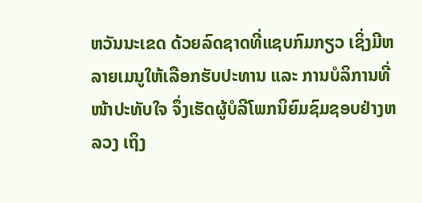ຫວັນນະເຂດ ດ້ວຍລົດຊາດທີ່ແຊບກົມກຽວ ເຊິ່ງມີຫລາຍເມນູໃຫ້ເລືອກຮັບປະທານ ແລະ ການບໍລິການທີ່ໜ້າປະທັບໃຈ ຈຶ່ງເຮັດຜູ້ບໍລີໂພກນິຍົມຊົມຊອບຢ່າງຫລວງ ເຖິງ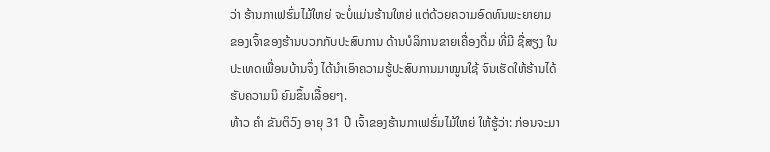ວ່າ ຮ້ານກາເຟຮົ່ມໄມ້ໃຫຍ່ ຈະບໍ່ແມ່ນຮ້ານໃຫຍ່ ແຕ່ດ້ວຍຄວາມອົດທົນພະຍາຍາມ ຂອງເຈົ້າຂອງຮ້ານບວກກັບປະສົບການ ດ້ານບໍລິການຂາຍເຄື່ອງດື່ມ ທີ່ມີ ຊື່ສຽງ ໃນປະເທດເພື່ອນບ້ານຈຶ່ງ ໄດ້ນໍາເອົາຄວາມຮູ້ປະສົບການມາໝູນໃຊ້ ຈົນເຮັດໃຫ້ຮ້ານໄດ້ຮັບຄວາມນິ ຍົມຂຶ້ນເລື້ອຍໆ.
ທ້າວ ຄຳ ຂັນຕິວົງ ອາຍຸ 31 ປີ ເຈົ້າຂອງຮ້ານກາເຟຮົ່ມໄມ້ໃຫຍ່ ໃຫ້ຮູ້ວ່າ: ກ່ອນຈະມາ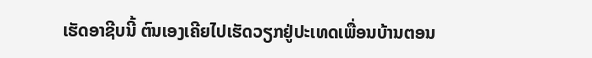ເຮັດອາຊີບນີ້ ຕົນເອງເຄີຍໄປເຮັດວຽກຢູ່ປະເທດເພື່ອນບ້ານຕອນ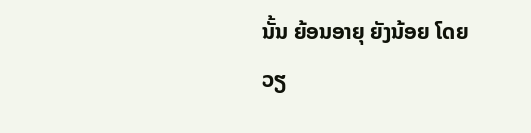ນັ້ນ ຍ້ອນອາຍຸ ຍັງນ້ອຍ ໂດຍວຽ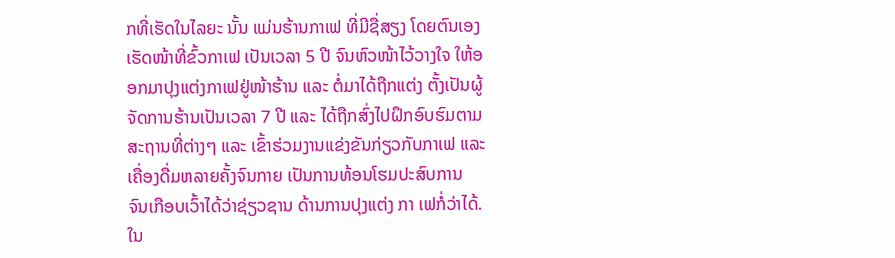ກທີ່ເຮັດໃນໄລຍະ ນັ້ນ ແມ່ນຮ້ານກາເຟ ທີ່ມີຊື່ສຽງ ໂດຍຕົນເອງເຮັດໜ້າທີ່ຂົ້ວກາເຟ ເປັນເວລາ 5 ປີ ຈົນຫົວໜ້າໄວ້ວາງໃຈ ໃຫ້ອອກມາປຸງແຕ່ງກາເຟຢູ່ໜ້າຮ້ານ ແລະ ຕໍ່ມາໄດ້ຖືກແຕ່ງ ຕັ້ງເປັນຜູ້ຈັດການຮ້ານເປັນເວລາ 7 ປີ ແລະ ໄດ້ຖືກສົ່ງໄປຝຶກອົບຮົມຕາມສະຖານທີ່ຕ່າງໆ ແລະ ເຂົ້າຮ່ວມງານແຂ່ງຂັນກ່ຽວກັບກາເຟ ແລະ ເຄື່ອງດື່ມຫລາຍຄັ້ງຈົນກາຍ ເປັນການທ້ອນໂຮມປະສົບການ ຈົນເກືອບເວົ້າໄດ້ວ່າຊ່ຽວຊານ ດ້ານການປຸງແຕ່ງ ກາ ເຟກໍ່ວ່າໄດ້.
ໃນ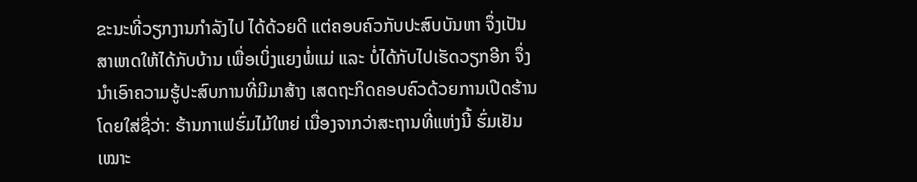ຂະນະທີ່ວຽກງານກຳລັງໄປ ໄດ້ດ້ວຍດີ ແຕ່ຄອບຄົວກັບປະສົບບັນຫາ ຈຶ່ງເປັນສາເຫດໃຫ້ໄດ້ກັບບ້ານ ເພື່ອເບິ່ງແຍງພໍ່ແມ່ ແລະ ບໍ່ໄດ້ກັບໄປເຮັດວຽກອີກ ຈຶ່ງນໍາເອົາຄວາມຮູ້ປະສົບການທີ່ມີມາສ້າງ ເສດຖະກິດຄອບຄົວດ້ວຍການເປີດຮ້ານ ໂດຍໃສ່ຊື່ວ່າ: ຮ້ານກາເຟຮົ່ມໄມ້ໃຫຍ່ ເນື່ອງຈາກວ່າສະຖານທີ່ແຫ່ງນີ້ ຮົ່ມເຢັນເໝາະ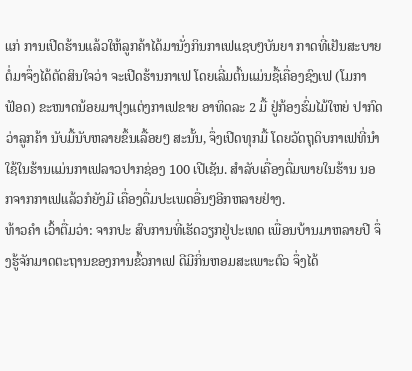ແກ່ ການເປີດຮ້ານແລ້ວໃຫ້ລູກຄ້າໄດ້ມານັ່ງກິນກາເຟແຊບໆບັນຍາ ກາດທີ່ເຢັນສະບາຍ ຕໍ່ມາຈຶ່ງໄດ້ຕັດສິນໃຈວ່າ ຈະເປີດຮ້ານກາເຟ ໂດຍເລີ່ມຕົ້ນແມ່ນຊື້ເຄື່ອງຊົງເຟ (ໂມກາຟັອດ) ຂະໜາດນ້ອຍມາປຸງແຕ່ງກາເຟຂາຍ ອາທິດລະ 2 ມື້ ຢູ່ກ້ອງຮົ່ມໄມ້ໃຫຍ່ ປາກົດວ່າລູກຄ້າ ນັບມື້ນັບຫລາຍຂຶ້ນເລື້ອຍໆ ສະນັ້ນ, ຈຶ່ງເປີດທຸກມື້ ໂດຍວັດຖຸດິບກາເຟທີ່ນຳໃຊ້ໃນຮ້ານແມ່ນກາເຟລາວປາກຊ່ອງ 100 ເປີເຊັນ. ສໍາລັບເຄື່ອງດື່ມພາຍໃນຮ້ານ ນອກຈາກກາເຟແລ້ວກໍຍັງມີ ເຄື່ອງດື່ມປະເພດອື່ນໆອີກຫລາຍຢ່າງ.
ທ້າວຄຳ ເວົ້າຕື່ມວ່າ: ຈາກປະ ສົບການທີ່ເຮັດວຽກຢູ່ປະເທດ ເພື່ອນບ້ານມາຫລາຍປີ ຈຶ່ງຮູ້ຈັກມາດຕະຖານຂອງການຂົ້ວກາເຟ ດີມີກິ່ນຫອມສະເພາະຕົວ ຈຶ່ງໄດ້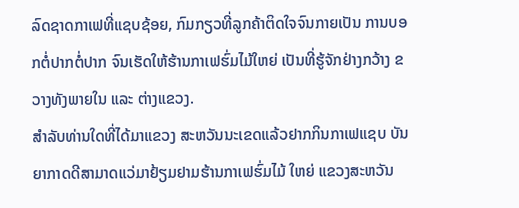ລົດຊາດກາເຟທີ່ແຊບຊ້ອຍ, ກົມກຽວທີ່ລູກຄ້າຕິດໃຈຈົນກາຍເປັນ ການບອກຕໍ່ປາກຕໍ່ປາກ ຈົນເຮັດໃຫ້ຮ້ານກາເຟຮົ່ມໄມ້ໃຫຍ່ ເປັນທີ່ຮູ້ຈັກຢ່າງກວ້າງ ຂວາງທັງພາຍໃນ ແລະ ຕ່າງແຂວງ.
ສໍາລັບທ່ານໃດທີ່ໄດ້ມາແຂວງ ສະຫວັນນະເຂດແລ້ວຢາກກິນກາເຟແຊບ ບັນຍາກາດດີສາມາດແວ່ມາຢ້ຽມຢາມຮ້ານກາເຟຮົ່ມໄມ້ ໃຫຍ່ ແຂວງສະຫວັນ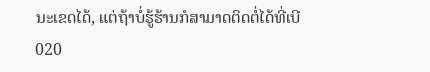ນະເຂດໄດ້, ແຕ່ຖ້າບໍ່ຮູ້ຮ້ານກໍສາມາດຕິດຕໍ່ໄດ້ທີ່ເບີ 020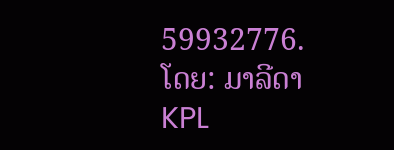59932776.
ໂດຍ: ມາລີດາ
KPL